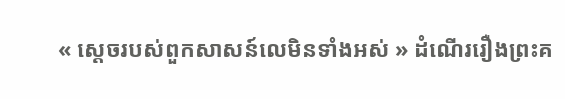« ស្ដេចរបស់ពួកសាសន៍លេមិនទាំងអស់ » ដំណើររឿងព្រះគ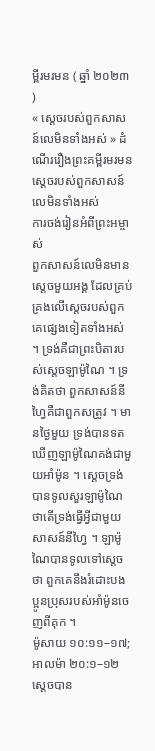ម្ពីរមរមន ( ឆ្នាំ ២០២៣ )
« ស្ដេចរបស់ពួកសាសន៍លេមិនទាំងអស់ » ដំណើររឿងព្រះគម្ពីរមរមន
ស្ដេចរបស់ពួកសាសន៍លេមិនទាំងអស់
ការចង់រៀនអំពីព្រះអម្ចាស់
ពួកសាសន៍លេមិនមានស្ដេចមួយអង្គ ដែលគ្រប់គ្រងលើស្ដេចរបស់ពួកគេផ្សេងទៀតទាំងអស់ ។ ទ្រង់គឺជាព្រះបិតារបស់ស្ដេចឡាម៉ូណៃ ។ ទ្រង់គិតថា ពួកសាសន៍នីហ្វៃគឺជាពួកសត្រូវ ។ មានថ្ងៃមួយ ទ្រង់បានទតឃើញឡាម៉ូណៃគង់ជាមួយអាំម៉ូន ។ ស្ដេចទ្រង់បានទូលសួរឡាម៉ូណៃ ថាតើទ្រង់ធ្វើអ្វីជាមួយសាសន៍នីហ្វៃ ។ ឡាម៉ូណៃបានទូលទៅស្ដេចថា ពួកគេនឹងរំដោះបងប្អូនប្រុសរបស់អាំម៉ូនចេញពីគុក ។
ម៉ូសាយ ១០:១១–១៧; អាលម៉ា ២០:១–១២
ស្ដេចបាន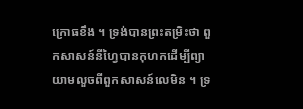ក្រោធខឹង ។ ទ្រង់បានព្រះតម្រិះថា ពួកសាសន៍នីហ្វៃបានកុហកដើម្បីព្យាយាមលួចពីពួកសាសន៍លេមិន ។ ទ្រ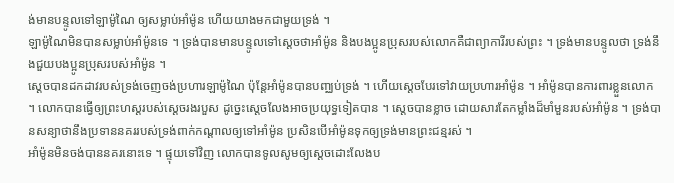ង់មានបន្ទូលទៅឡាម៉ូណៃ ឲ្យសម្លាប់អាំម៉ូន ហើយយាងមកជាមួយទ្រង់ ។
ឡាម៉ូណៃមិនបានសម្លាប់អាំម៉ូនទេ ។ ទ្រង់បានមានបន្ទូលទៅស្ដេចថាអាំម៉ូន និងបងប្អូនប្រុសរបស់លោកគឺជាព្យាការីរបស់ព្រះ ។ ទ្រង់មានបន្ទូលថា ទ្រង់នឹងជួយបងប្អូនប្រុសរបស់អាំម៉ូន ។
ស្ដេចបានដកដាវរបស់ទ្រង់ចេញចង់ប្រហារឡាម៉ូណៃ ប៉ុន្ដែអាំម៉ូនបានបញ្ឈប់ទ្រង់ ។ ហើយស្ដេចបែរទៅវាយប្រហារអាំម៉ូន ។ អាំម៉ូនបានការពារខ្លួនលោក ។ លោកបានធ្វើឲ្យព្រះហស្ដរបស់ស្ដេចរងរបួស ដូច្នេះស្ដេចលែងអាចប្រយុទ្ធទៀតបាន ។ ស្ដេចបានខ្លាច ដោយសារតែកម្លាំងដ៏មាំមួនរបស់អាំម៉ូន ។ ទ្រង់បានសន្យាថានឹងប្រទាននគររបស់ទ្រង់ពាក់កណ្ដាលឲ្យទៅអាំម៉ូន ប្រសិនបើអាំម៉ូនទុកឲ្យទ្រង់មានព្រះជន្មរស់ ។
អាំម៉ូនមិនចង់បាននគរនោះទេ ។ ផ្ទុយទៅវិញ លោកបានទូលសូមឲ្យស្ដេចដោះលែងប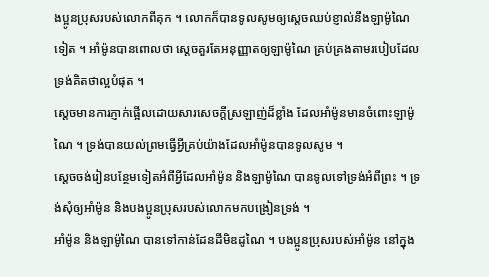ងប្អូនប្រុសរបស់លោកពីគុក ។ លោកក៏បានទូលសូមឲ្យស្ដេចឈប់ខ្ញាល់នឹងឡាម៉ូណៃទៀត ។ អាំម៉ូនបានពោលថា ស្ដេចគួរតែអនុញ្ញាតឲ្យឡាម៉ូណៃ គ្រប់គ្រងតាមរបៀបដែលទ្រង់គិតថាល្អបំផុត ។
ស្ដេចមានការភ្ញាក់ផ្អើលដោយសារសេចក្ដីស្រឡាញ់ដ៏ខ្លាំង ដែលអាំម៉ូនមានចំពោះឡាម៉ូណៃ ។ ទ្រង់បានយល់ព្រមធ្វើអ្វីគ្រប់យ៉ាងដែលអាំម៉ូនបានទូលសូម ។
ស្ដេចចង់រៀនបន្ថែមទៀតអំពីអ្វីដែលអាំម៉ូន និងឡាម៉ូណៃ បានទូលទៅទ្រង់អំពីព្រះ ។ ទ្រង់សុំឲ្យអាំម៉ូន និងបងប្អូនប្រុសរបស់លោកមកបង្រៀនទ្រង់ ។
អាំម៉ូន និងឡាម៉ូណៃ បានទៅកាន់ដែនដីមិឌដូណៃ ។ បងប្អូនប្រុសរបស់អាំម៉ូន នៅក្នុង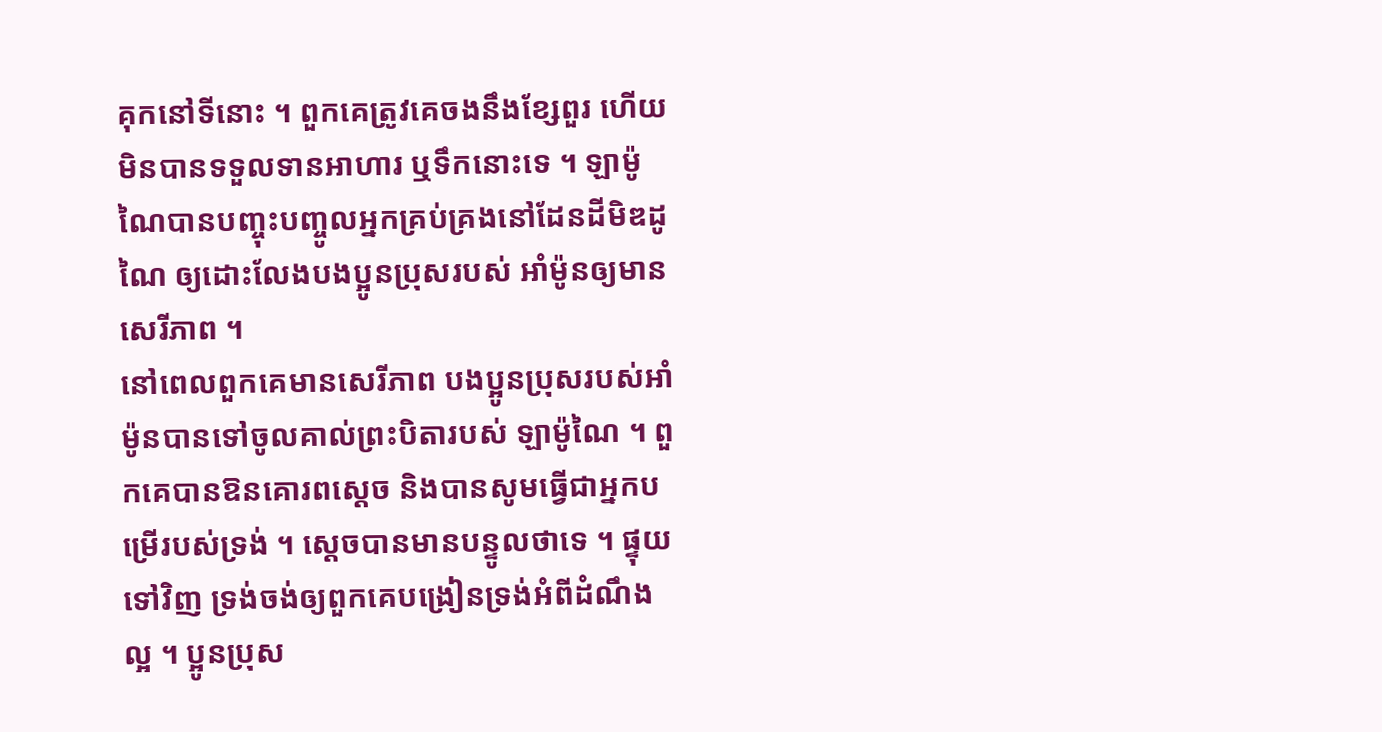គុកនៅទីនោះ ។ ពួកគេត្រូវគេចងនឹងខ្សែពួរ ហើយមិនបានទទួលទានអាហារ ឬទឹកនោះទេ ។ ឡាម៉ូណៃបានបញ្ចុះបញ្ចូលអ្នកគ្រប់គ្រងនៅដែនដីមិឌដូណៃ ឲ្យដោះលែងបងប្អូនប្រុសរបស់ អាំម៉ូនឲ្យមានសេរីភាព ។
នៅពេលពួកគេមានសេរីភាព បងប្អូនប្រុសរបស់អាំម៉ូនបានទៅចូលគាល់ព្រះបិតារបស់ ឡាម៉ូណៃ ។ ពួកគេបានឱនគោរពស្ដេច និងបានសូមធ្វើជាអ្នកបម្រើរបស់ទ្រង់ ។ ស្ដេចបានមានបន្ទូលថាទេ ។ ផ្ទុយទៅវិញ ទ្រង់ចង់ឲ្យពួកគេបង្រៀនទ្រង់អំពីដំណឹងល្អ ។ ប្អូនប្រុស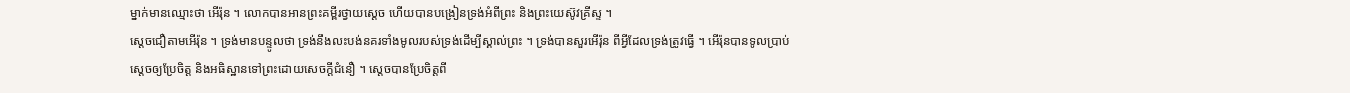ម្នាក់មានឈ្មោះថា អើរ៉ុន ។ លោកបានអានព្រះគម្ពីរថ្វាយស្ដេច ហើយបានបង្រៀនទ្រង់អំពីព្រះ និងព្រះយេស៊ូវគ្រីស្ទ ។
ស្ដេចជឿតាមអើរ៉ុន ។ ទ្រង់មានបន្ទូលថា ទ្រង់នឹងលះបង់នគរទាំងមូលរបស់ទ្រង់ដើម្បីស្គាល់ព្រះ ។ ទ្រង់បានសួរអើរ៉ុន ពីអ្វីដែលទ្រង់ត្រូវធ្វើ ។ អើរ៉ុនបានទូលប្រាប់ស្ដេចឲ្យប្រែចិត្ត និងអធិស្ឋានទៅព្រះដោយសេចក្ដីជំនឿ ។ ស្ដេចបានប្រែចិត្តពី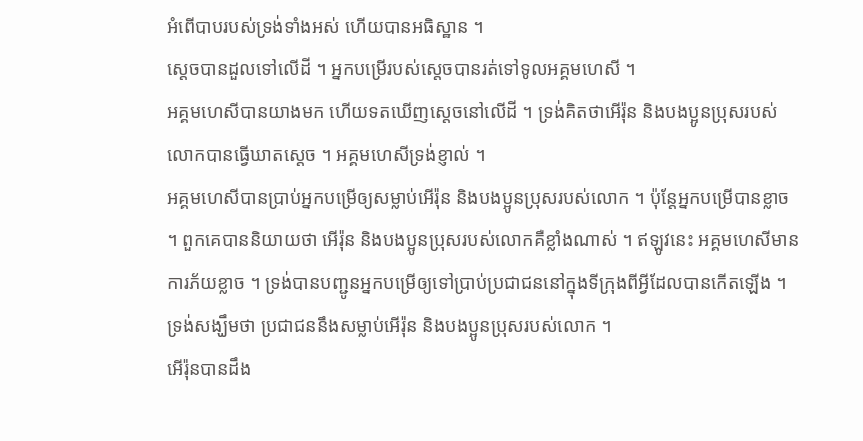អំពើបាបរបស់ទ្រង់ទាំងអស់ ហើយបានអធិស្ឋាន ។
ស្ដេចបានដួលទៅលើដី ។ អ្នកបម្រើរបស់ស្តេចបានរត់ទៅទូលអគ្គមហេសី ។
អគ្គមហេសីបានយាងមក ហើយទតឃើញស្ដេចនៅលើដី ។ ទ្រង់គិតថាអើរ៉ុន និងបងប្អូនប្រុសរបស់លោកបានធ្វើឃាតស្ដេច ។ អគ្គមហេសីទ្រង់ខ្ញាល់ ។
អគ្គមហេសីបានប្រាប់អ្នកបម្រើឲ្យសម្លាប់អើរ៉ុន និងបងប្អូនប្រុសរបស់លោក ។ ប៉ុន្តែអ្នកបម្រើបានខ្លាច ។ ពួកគេបាននិយាយថា អើរ៉ុន និងបងប្អូនប្រុសរបស់លោកគឺខ្លាំងណាស់ ។ ឥឡូវនេះ អគ្គមហេសីមានការភ័យខ្លាច ។ ទ្រង់បានបញ្ជូនអ្នកបម្រើឲ្យទៅប្រាប់ប្រជាជននៅក្នុងទីក្រុងពីអ្វីដែលបានកើតឡើង ។ ទ្រង់សង្ឃឹមថា ប្រជាជននឹងសម្លាប់អើរ៉ុន និងបងប្អូនប្រុសរបស់លោក ។
អើរ៉ុនបានដឹង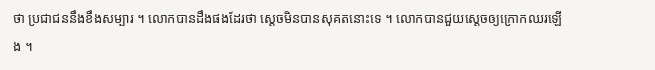ថា ប្រជាជននឹងខឹងសម្បារ ។ លោកបានដឹងផងដែរថា ស្ដេចមិនបានសុគតនោះទេ ។ លោកបានជួយស្ដេចឲ្យក្រោកឈរឡើង ។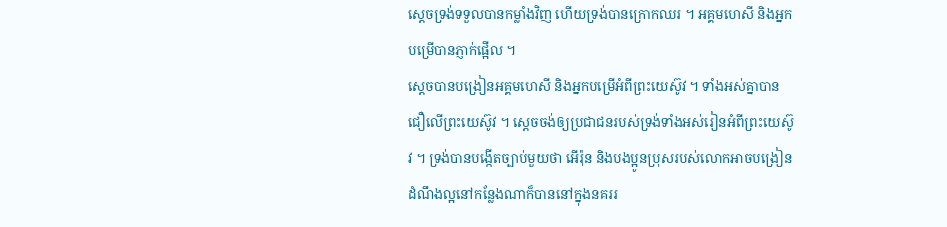ស្ដេចទ្រង់ទទួលបានកម្លាំងវិញ ហើយទ្រង់បានក្រោកឈរ ។ អគ្គមហេសី និងអ្នកបម្រើបានភ្ញាក់ផ្អើល ។
ស្ដេចបានបង្រៀនអគ្គមហេសី និងអ្នកបម្រើអំពីព្រះយេស៊ូវ ។ ទាំងអស់គ្នាបានជឿលើព្រះយេស៊ូវ ។ ស្ដេចចង់ឲ្យប្រជាជនរបស់ទ្រង់ទាំងអស់រៀនអំពីព្រះយេស៊ូវ ។ ទ្រង់បានបង្កើតច្បាប់មួយថា អើរ៉ុន និងបងប្អូនប្រុសរបស់លោកអាចបង្រៀនដំណឹងល្អនៅកន្លែងណាក៏បាននៅក្នុងនគររ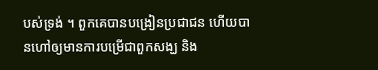បស់ទ្រង់ ។ ពួកគេបានបង្រៀនប្រជាជន ហើយបានហៅឲ្យមានការបម្រើជាពួកសង្ឃ និង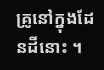គ្រូនៅក្នុងដែនដីនោះ ។